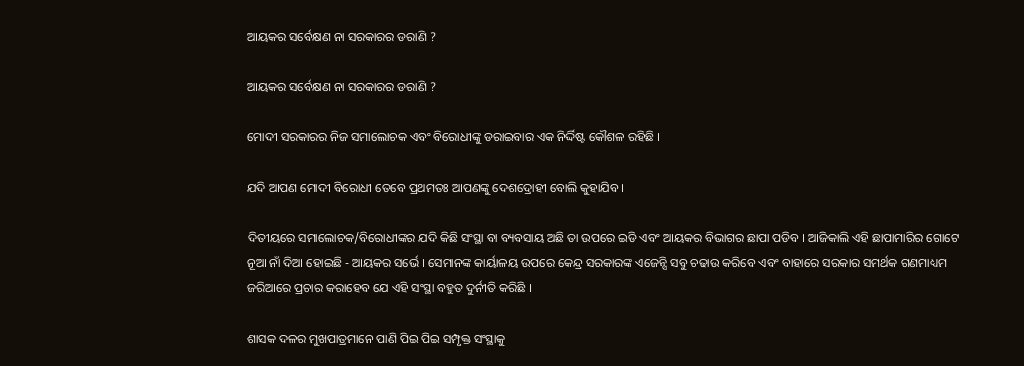ଆୟକର ସର୍ବେକ୍ଷଣ ନା ସରକାରର ଡରାଣି ?

ଆୟକର ସର୍ବେକ୍ଷଣ ନା ସରକାରର ଡରାଣି ?

ମୋଦୀ ସରକାରର ନିଜ ସମାଲୋଚକ ଏବଂ ବିରୋଧୀଙ୍କୁ ଡରାଇବାର ଏକ ନିର୍ଦ୍ଦିଷ୍ଟ କୌଶଳ ରହିଛି ।

ଯଦି ଆପଣ ମୋଦୀ ବିରୋଧୀ ତେବେ ପ୍ରଥମତଃ ଆପଣଙ୍କୁ ଦେଶଦ୍ରୋହୀ ବୋଲି କୁହାଯିବ ।

ଦିତୀୟରେ ସମାଲୋଚକ/ବିରୋଧୀଙ୍କର ଯଦି କିଛି ସଂସ୍ଥା ବା ବ୍ୟବସାୟ ଅଛି ତା ଉପରେ ଇଡି ଏବଂ ଆୟକର ବିଭାଗର ଛାପା ପଡିବ । ଆଜିକାଲି ଏହି ଛାପାମାରିର ଗୋଟେ ନୂଆ ନାଁ ଦିଆ ହୋଇଛି - ଆୟକର ସର୍ଭେ । ସେମାନଙ୍କ କାର୍ୟାଳୟ ଉପରେ କେନ୍ଦ୍ର ସରକାରଙ୍କ ଏଜେନ୍ସି ସବୁ ଚଢାଉ କରିବେ ଏବଂ ବାହାରେ ସରକାର ସମର୍ଥକ ଗଣମାଧ୍ୟମ ଜରିଆରେ ପ୍ରଚାର କରାହେବ ଯେ ଏହି ସଂସ୍ଥା ବହୁତ ଦୁର୍ନୀତି କରିଛି ।

ଶାସକ ଦଳର ମୁଖପାତ୍ରମାନେ ପାଣି ପିଇ ପିଇ ସମ୍ପୃକ୍ତ ସଂସ୍ଥାକୁ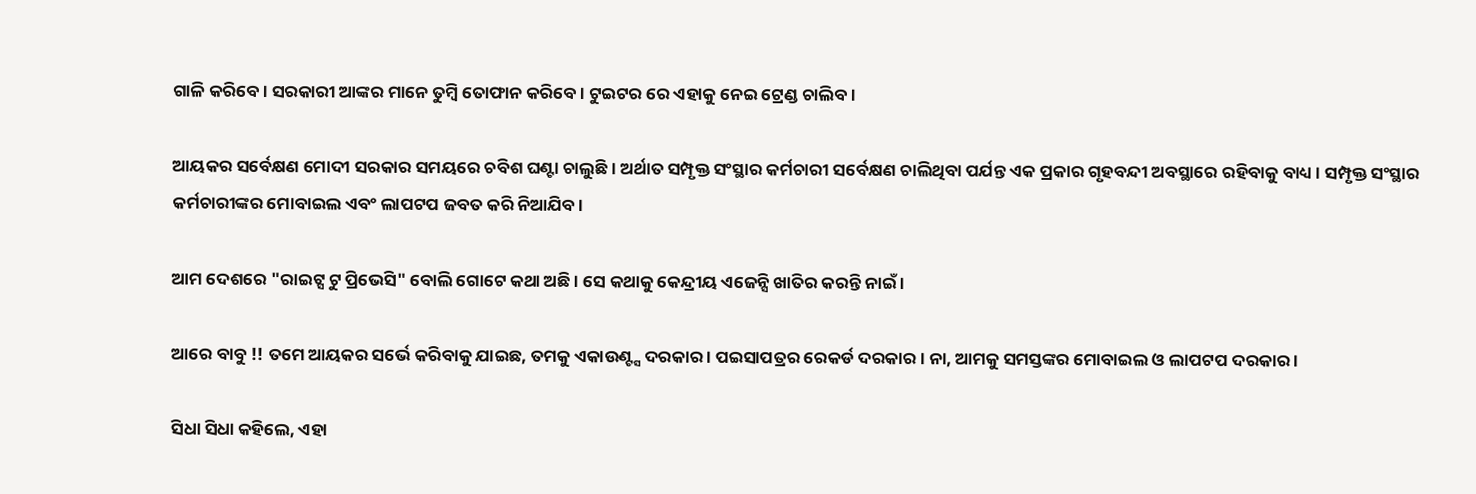ଗାଳି କରିବେ । ସରକାରୀ ଆଙ୍କର ମାନେ ତୁମ୍ବି ତୋଫାନ କରିବେ । ଟୁଇଟର ରେ ଏହାକୁ ନେଇ ଟ୍ରେଣ୍ଡ ଚାଲିବ ।

ଆୟକର ସର୍ବେକ୍ଷଣ ମୋଦୀ ସରକାର ସମୟରେ ଚବିଶ ଘଣ୍ଟା ଚାଲୁଛି । ଅର୍ଥାତ ସମ୍ପୃକ୍ତ ସଂସ୍ଥାର କର୍ମଚାରୀ ସର୍ବେକ୍ଷଣ ଚାଲିଥିବା ପର୍ଯନ୍ତ ଏକ ପ୍ରକାର ଗୃହବନ୍ଦୀ ଅବସ୍ଥାରେ ରହିବାକୁ ବାଧ୍ୟ । ସମ୍ପୃକ୍ତ ସଂସ୍ଥାର କର୍ମଚାରୀଙ୍କର ମୋବାଇଲ ଏବଂ ଲାପଟପ ଜବତ କରି ନିଆଯିବ ।

ଆମ ଦେଶରେ "ରାଇଟ୍ସ ଟୁ ପ୍ରିଭେସି" ବୋଲି ଗୋଟେ କଥା ଅଛି । ସେ କଥାକୁ କେନ୍ଦ୍ରୀୟ ଏଜେନ୍ସି ଖାତିର କରନ୍ତି ନାଇଁ ।

ଆରେ ବାବୁ !! ତମେ ଆୟକର ସର୍ଭେ କରିବାକୁ ଯାଇଛ, ତମକୁ ଏକାଉଣ୍ଟ୍ସ ଦରକାର । ପଇସାପତ୍ରର ରେକର୍ଡ ଦରକାର । ନା, ଆମକୁ ସମସ୍ତଙ୍କର ମୋବାଇଲ ଓ ଲାପଟପ ଦରକାର ।

ସିଧା ସିଧା କହିଲେ, ଏହା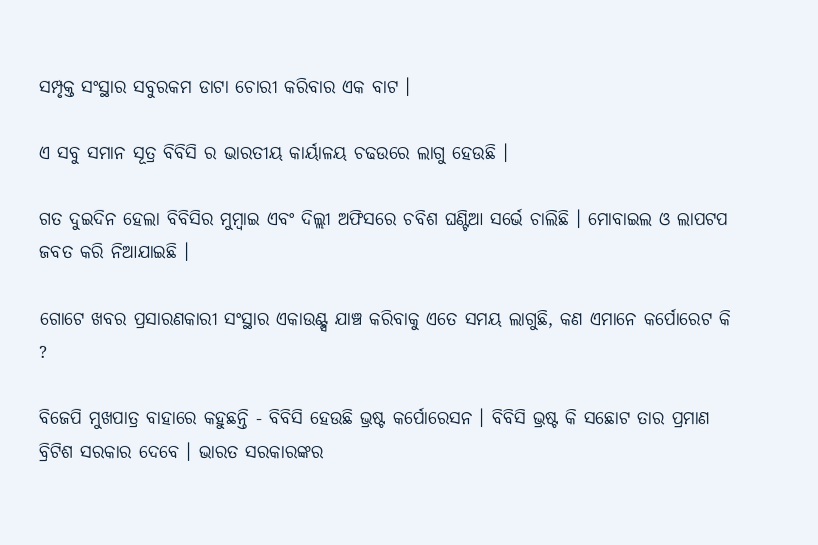ସମ୍ପୃକ୍ତ ସଂସ୍ଥାର ସବୁରକମ ଡାଟା ଚୋରୀ କରିବାର ଏକ ବାଟ ।

ଏ ସବୁ ସମାନ ସୂତ୍ର ବିବିସି ର ଭାରତୀୟ କାର୍ୟାଳୟ ଚଢଉରେ ଲାଗୁ ହେଉଛି ।

ଗତ ଦୁଇଦିନ ହେଲା ବିବିସିର ମୁମ୍ବାଇ ଏବଂ ଦିଲ୍ଲୀ ଅଫିସରେ ଚବିଶ ଘଣ୍ଟିଆ ସର୍ଭେ ଚାଲିଛି । ମୋବାଇଲ ଓ ଲାପଟପ ଜବତ କରି ନିଆଯାଇଛି ।

ଗୋଟେ ଖବର ପ୍ରସାରଣକାରୀ ସଂସ୍ଥାର ଏକାଉଣ୍ଟ୍ସ ଯାଞ୍ଚ କରିବାକୁ ଏତେ ସମୟ ଲାଗୁଛି, କଣ ଏମାନେ କର୍ପୋରେଟ କି ?

ବିଜେପି ମୁଖପାତ୍ର ବାହାରେ କହୁଛନ୍ତି - ବିବିସି ହେଉଛି ଭ୍ରଷ୍ଟ କର୍ପୋରେସନ । ବିବିସି ଭ୍ରଷ୍ଟ କି ସଛୋଟ ତାର ପ୍ରମାଣ ବ୍ରିଟିଶ ସରକାର ଦେବେ । ଭାରତ ସରକାରଙ୍କର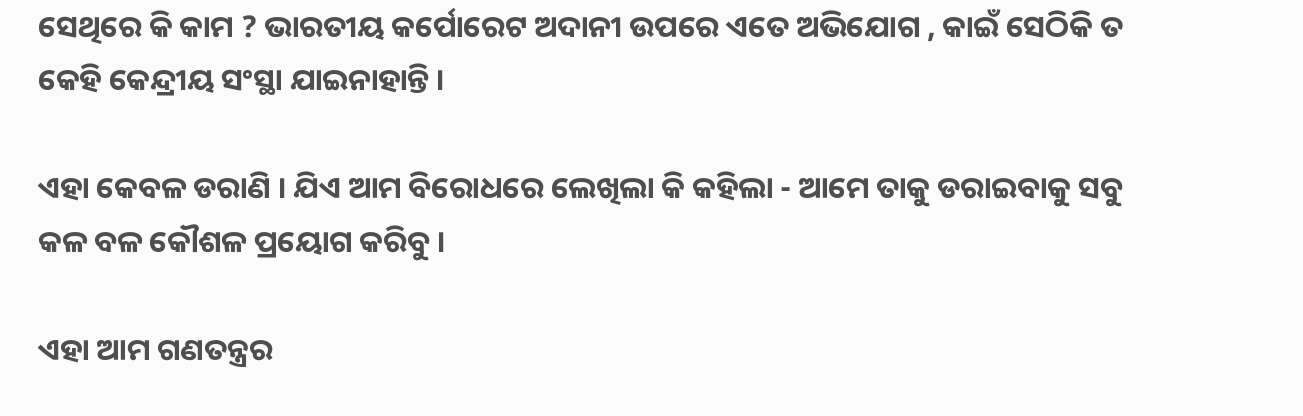ସେଥିରେ କି କାମ ? ଭାରତୀୟ କର୍ପୋରେଟ ଅଦାନୀ ଉପରେ ଏତେ ଅଭିଯୋଗ , କାଇଁ ସେଠିକି ତ କେହି କେନ୍ଦ୍ରୀୟ ସଂସ୍ଥା ଯାଇନାହାନ୍ତି ।

ଏହା କେବଳ ଡରାଣି । ଯିଏ ଆମ ବିରୋଧରେ ଲେଖିଲା କି କହିଲା - ଆମେ ତାକୁ ଡରାଇବାକୁ ସବୁ କଳ ବଳ କୌଶଳ ପ୍ରୟୋଗ କରିବୁ ।

ଏହା ଆମ ଗଣତନ୍ତ୍ରର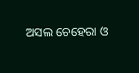ଅସଲ ଚେହେରା ଓ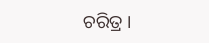ଚରିତ୍ର ।